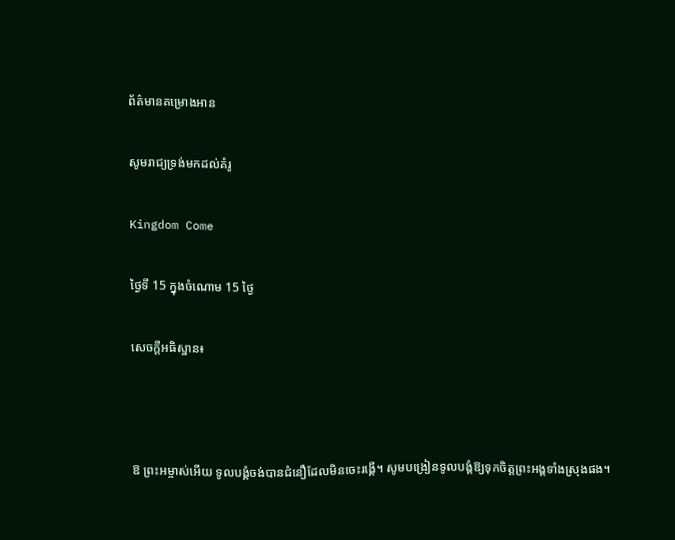ព័ត៌មានគម្រោងអាន

សូមរាជ្យទ្រង់មកដល់គំរូ

Kingdom Come

ថ្ងៃទី 15 ក្នុងចំណោម 15 ថ្ងៃ

សេចក្ដីអធិស្ឋាន៖



ឱ ព្រះអម្ចាស់អើយ ទូលបង្គំចង់បានជំនឿដែលមិនចេះរង្គើ។ សូមបង្រៀនទូលបង្គំឱ្យទុកចិត្តព្រះអង្គទាំងស្រុងផង។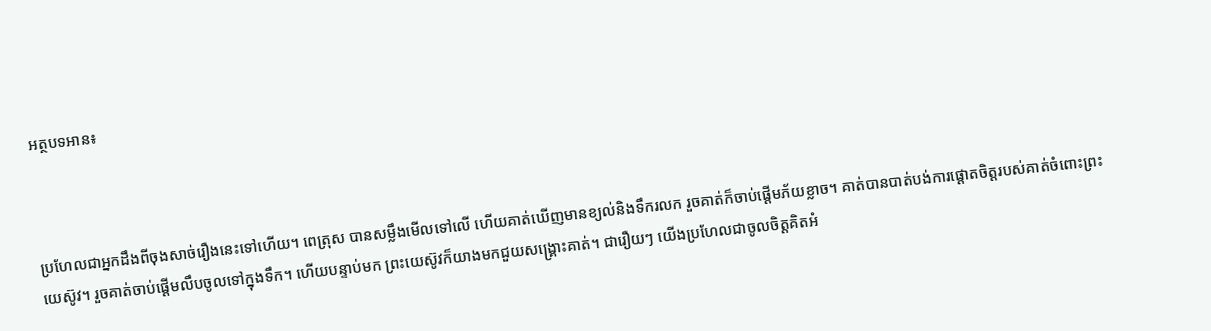អត្ថបទអាន៖



ប្រហែលជាអ្នកដឹងពីចុងសាច់រឿងនេះទៅហើយ។ ពេត្រុស បានសម្លឹងមើលទៅលើ ហើយគាត់ឃើញមានខ្យល់និងទឹករលក រួចគាត់ក៏ចាប់ផ្ដើមភ័យខ្លាច។ គាត់បានបាត់បង់ការផ្ដោតចិត្តរបស់គាត់ចំពោះព្រះយេស៊ូវ។ រួចគាត់ចាប់ផ្ដើមលឹបចូលទៅក្នុងទឹក។ ហើយបន្ទាប់មក ព្រះយេស៊ូវក៏យាងមកជួយសង្គ្រោះគាត់។ ជារឿយៗ យើងប្រហែលជាចូលចិត្តគិតអំ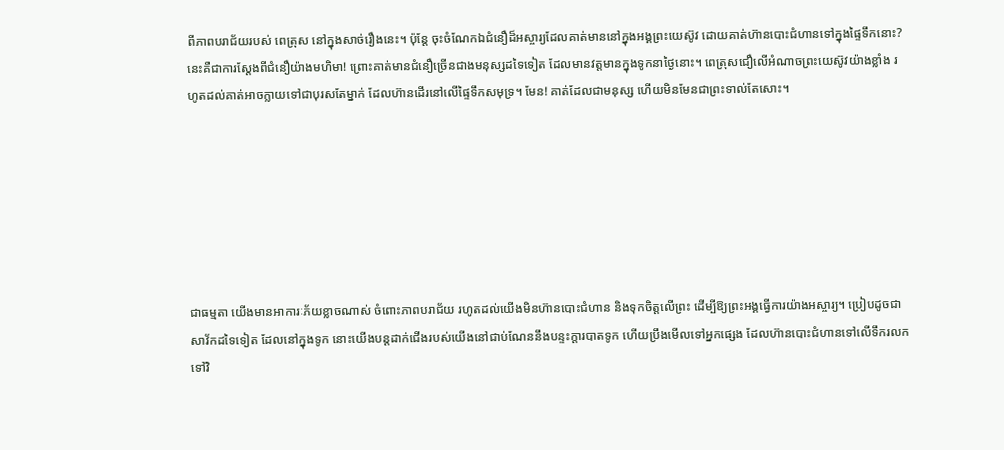ពីភាពបរាជ័យរបស់ ពេត្រុស នៅក្នុងសាច់រឿងនេះ។ ប៉ុន្តែ ចុះចំណែកឯជំនឿដ៏អស្ចារ្យដែលគាត់មាននៅក្នុងអង្គព្រះយេស៊ូវ ដោយគាត់ហ៊ានបោះជំហានទៅក្នុងផ្ទៃទឹកនោះ? នេះគឺជាការស្ដែងពីជំនឿយ៉ាងមហិមា! ព្រោះគាត់មានជំនឿច្រើនជាងមនុស្សដទៃទៀត ដែលមានវត្តមានក្នុងទូកនាថ្ងៃនោះ។ ពេត្រុសជឿលើអំណាចព្រះយេស៊ូវយ៉ាងខ្លាំង រហូតដល់គាត់អាចក្លាយទៅជាបុរសតែម្នាក់ ដែលហ៊ានដើរនៅលើផ្ទៃទឹកសមុទ្រ។ មែន! គាត់ដែលជាមនុស្ស ហើយមិនមែនជាព្រះទាល់តែសោះ។







ជាធម្មតា យើងមានអាការៈភ័យខ្លាចណាស់ ចំពោះភាពបរាជ័យ រហូតដល់យើងមិនហ៊ានបោះជំហាន និងទុកចិត្តលើព្រះ ដើម្បីឱ្យព្រះអង្គធ្វើការយ៉ាងអស្ចារ្យ។ ប្រៀបដូចជាសាវ័កដទៃទៀត ដែលនៅក្នុងទូក នោះយើងបន្តដាក់ជើងរបស់យើងនៅជាប់ណែននឹងបន្ទះក្ដារបាតទូក ហើយប្រឹងមើលទៅអ្នកផ្សេង ដែលហ៊ានបោះជំហានទៅលើទឹករលកទៅវិ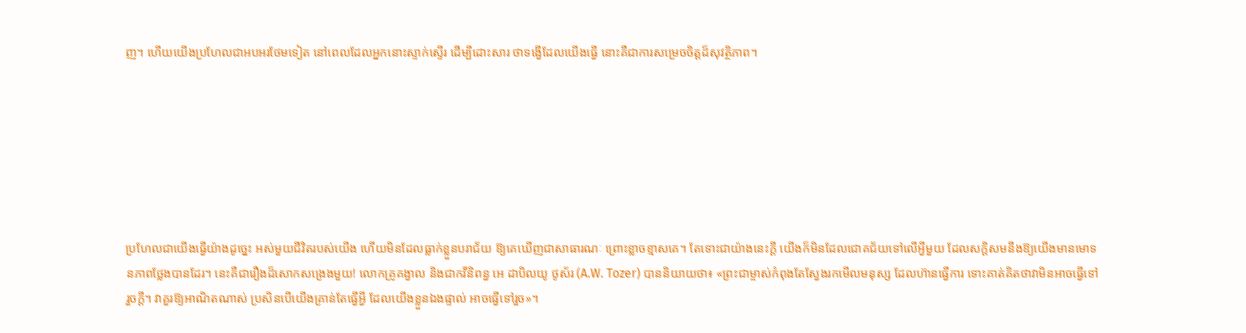ញ។ ហើយយើងប្រហែលជាអបអរថែមទៀត នៅពេលដែលអ្នកនោះស្ទាក់ស្ទើរ ដើម្បីដោះសារ ថាទង្វើដែលយើងធ្វើ នោះគឺជាការសម្រេចចិត្តដ៏សុវត្ថិភាព។







ប្រហែលជាយើងធ្វើយ៉ាងដូច្នេះ អស់មួយជីវិតរបស់យើង ហើយមិនដែលធ្លាក់ខ្លួនបរាជ័យ ឱ្យគេឃើញជាសាធារណៈ ព្រោះខ្លាចខ្មាសគេ។ តែទោះជាយ៉ាងនេះក្ដី យើងក៏មិនដែលជោគជ័យទៅលើអ្វីមួយ ដែលសក្ដិសមនឹងឱ្យយើងមានមោទនភាពថ្លែងបានដែរ។ នេះគឺជារឿងដ៏សោកសង្រេងមួយ! លោកគ្រូគង្វាល និងជាកវីនិពន្ធ អេ ដាបិលយូ ថូស័រ (A.W. Tozer) បាននិយាយថា៖ «ព្រះជាម្ចាស់កំពុងតែស្វែងរកមើលមនុស្ស ដែលហ៊ានធ្វើការ ទោះគាត់គិតថាវាមិនអាចធ្វើទៅរួចក្ដី។ វាគួរឱ្យអាណិតណាស់ ប្រសិនបើយើងគ្រាន់តែធ្វើអ្វី ដែលយើងខ្លួនឯងផ្ទាល់ អាចធ្វើទៅរួច»។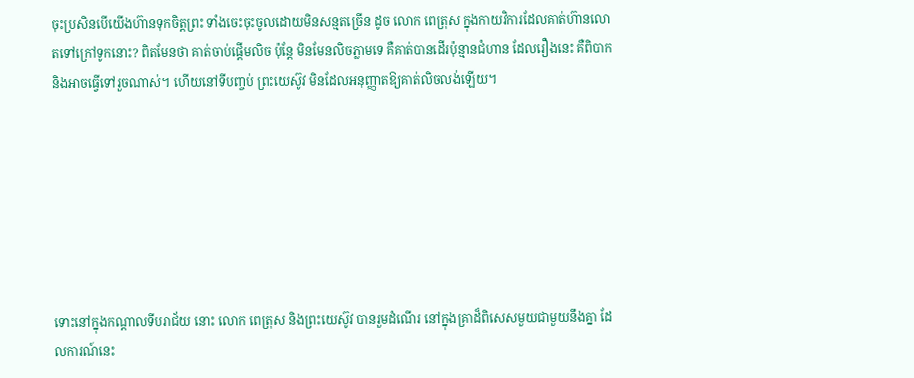ចុះប្រសិនបើយើងហ៊ានទុកចិត្តព្រះ ទាំងចេះចុះចូលដោយមិនសន្មតច្រើន ដូច លោក ពេត្រុស ក្នុងកាយវិការដែលគាត់ហ៊ានលោតទៅក្រៅទូកនោះ? ពិតមែនថា គាត់ចាប់ផ្ដើមលិច ប៉ុន្តែ មិនមែនលិចភ្លាមទេ គឺគាត់បានដើរប៉ុន្មានជំហាន ដែលរឿងនេះ គឺពិបាកនិងអាចធ្វើទៅរួចណាស់។ ហើយនៅទីបញ្ចប់ ព្រះយេស៊ូវ មិនដែលអនុញ្ញាតឱ្យគាត់លិចលង់ឡើយ។







ទោះនៅក្នុងកណ្ដាលទីបរាជ័យ នោះ លោក ពេត្រុស និងព្រះយេស៊ូវ បានរួមដំណើរ នៅក្នុងគ្រាដ៏ពិសេសមួយជាមួយនឹងគ្នា ដែលការណ៍នេះ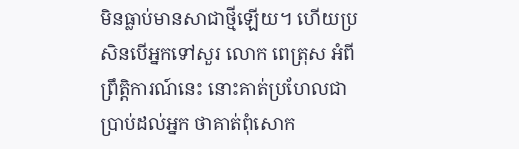មិនធ្លាប់មានសាជាថ្មីឡើយ។ ហើយប្រសិនបើអ្នកទៅសួរ លោក ពេត្រុស អំពីព្រឹត្តិការណ៍នេះ នោះគាត់ប្រហែលជាប្រាប់ដល់អ្នក ថាគាត់ពុំសោក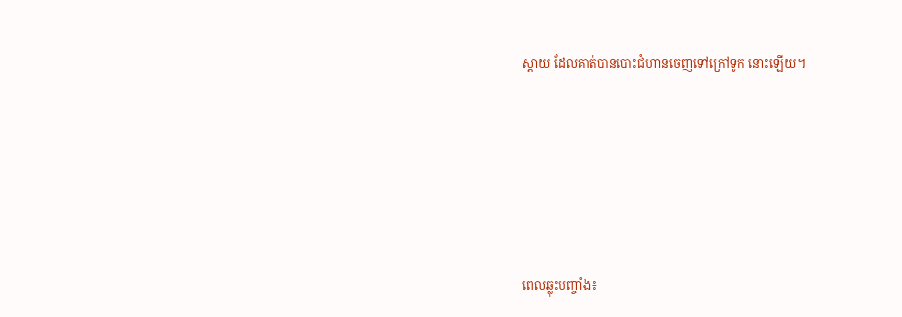ស្ដាយ ដែលគាត់បានបោះជំហានចេញទៅក្រៅទូក នោះឡើយ។







ពេលឆ្លុះបញ្ចាំង៖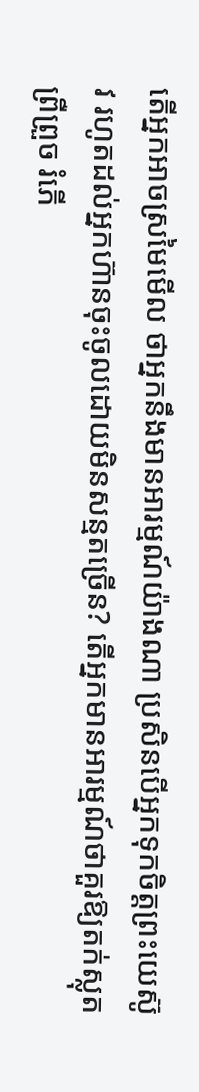តើអ្នកអាចស្រមៃមើល ថាអ្នកនឹងមានអារម្មណ៍យ៉ាងណា ប្រសិនបើអ្នកទុកចិត្តព្រះយេស៊ូវ រហូតដល់អ្នកហ៊ានចុះចូលដោយមិនសន្មតច្រើន? តើអ្នកមានអារម្មណ៍ថាគួរឱ្យតក់ស្លុត ព្រឺព្រួច រំភើ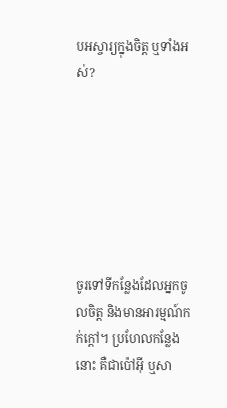បអស្ចារ្យក្នុងចិត្ត ឬទាំងអស់?







ចូរទៅទីកន្លែងដែលអ្នកចូលចិត្ត និងមានអារម្មណ៍កក់ក្ដៅ។ ប្រហែលកន្លែងនោះ គឺជាប៉ៅអ៊ី ឬសា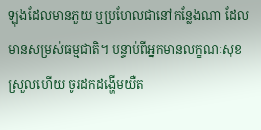ឡុងដែលមានភួយ ឬប្រហែលជានៅកន្លែងណា ដែលមានសម្រស់ធម្មជាតិ។ បន្ទាប់ពីអ្នកមានលក្ខណៈសុខស្រួលហើយ ចូរដកដង្ហើមយឺត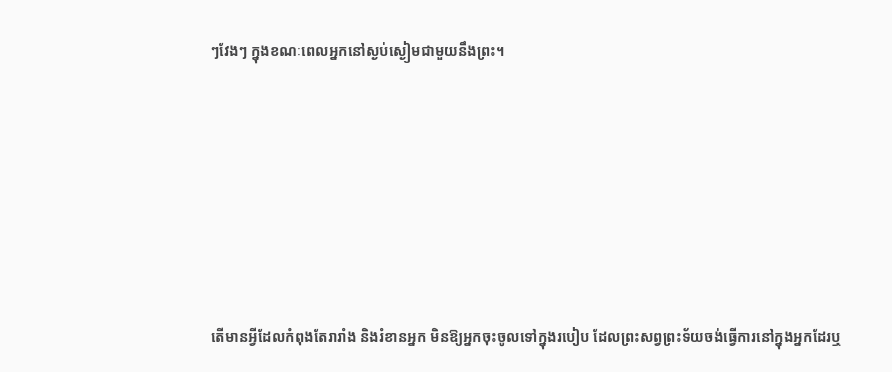ៗវែងៗ ក្នុងខណៈពេលអ្នកនៅស្ងប់ស្ងៀមជាមួយនឹងព្រះ។







តើមានអ្វីដែលកំពុងតែរារាំង និងរំខានអ្នក មិនឱ្យអ្នកចុះចូលទៅក្នុងរបៀប ដែលព្រះសព្វព្រះទ័យចង់ធ្វើការនៅក្នុងអ្នកដែរឬ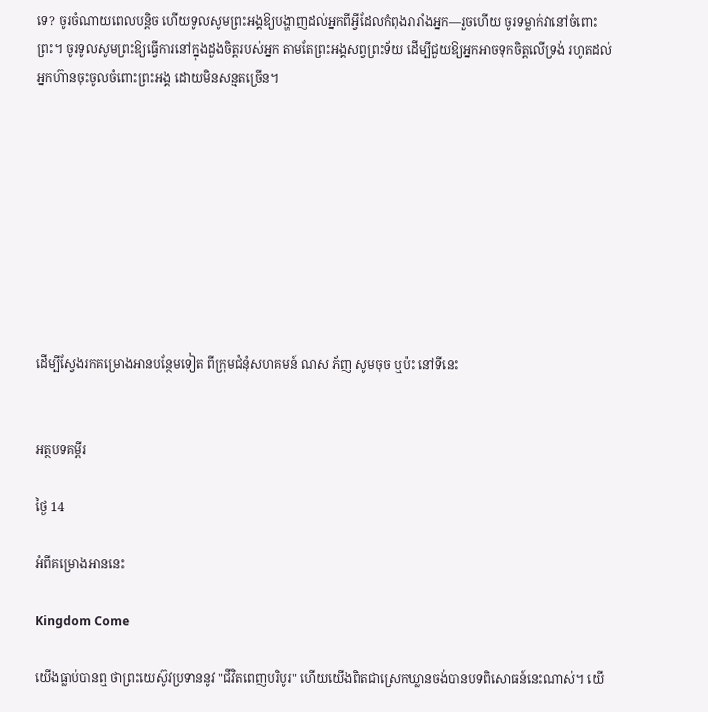ទេ? ចូរចំណាយពេលបន្តិច ហើយទូលសូមព្រះអង្គឱ្យបង្ហាញដល់អ្នកពីអ្វីដែលកំពុងរារាំងអ្នក—រួចហើយ ចូរទម្លាក់វានៅចំពោះព្រះ។ ចូរទូលសូមព្រះឱ្យធ្វើការនៅក្នុងដួងចិត្តរបស់អ្នក តាមតែព្រះអង្គសព្វព្រះទ័យ ដើម្បីជួយឱ្យអ្នកអាចទុកចិត្តលើទ្រង់ រហូតដល់អ្នកហ៊ានចុះចូលចំពោះព្រះអង្គ ដោយមិនសន្មតច្រើន។









ដើម្បីស្វែងរកគម្រោងអានបន្ថែមទៀត ពីក្រុមជំនុំសហគមន៍ ណស ភ័ញ សូមចុច ឬប៉ះ នៅទីនេះ


អត្ថបទគម្ពីរ

ថ្ងៃ 14

អំពីគម្រោងអាននេះ

Kingdom Come

យើងធ្លាប់បានឮ ថាព្រះយេស៊ូវប្រទាននូវ "ជីវិតពេញបរិបូរ" ហើយយើងពិតជាស្រេកឃ្លានចង់បានបទពិសោធន៍នេះណាស់។ យើ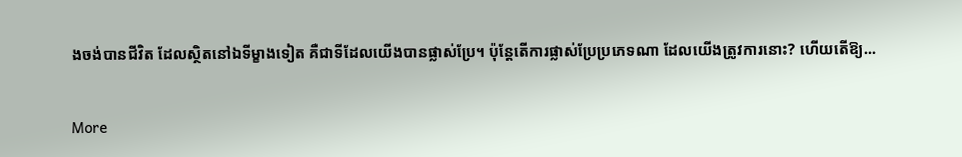ងចង់បានជីវិត ដែលស្ថិតនៅឯទីម្ខាងទៀត គឺជាទីដែលយើងបានផ្លាស់ប្រែ។ ប៉ុន្តែតើការផ្លាស់ប្រែប្រភេទណា ដែលយើងត្រូវការនោះ? ហើយតើឱ្យ...

More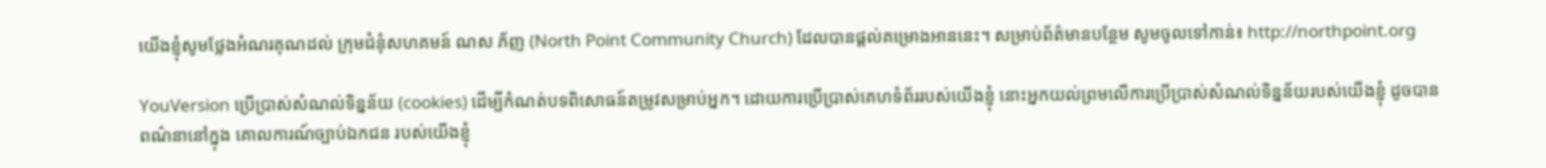យើងខ្ញុំសូមថ្លែងអំណរគុណដល់ ក្រុមជំនុំសហគមន៍ ណស ភ័ញ (North Point Community Church) ដែលបានផ្ដល់គម្រោងអាននេះ។ សម្រាប់ព័ត៌មានបន្ថែម សូមចូលទៅកាន់៖ http://northpoint.org

YouVersion ប្រើប្រាស់សំណល់ទិន្នន័យ (cookies) ដើម្បីកំណត់បទពិសោធន៍តម្រូវសម្រាប់អ្នក។ ដោយការប្រើប្រាស់គេហទំព័ររបស់យើងខ្ញុំ នោះអ្នកយល់ព្រមលើការប្រើប្រាស់សំណល់ទិន្នន័យរបស់យើងខ្ញុំ ដូចបានពណ៌នានៅក្នុង គោលការណ៍ច្បាប់ឯកជន របស់យើងខ្ញុំ